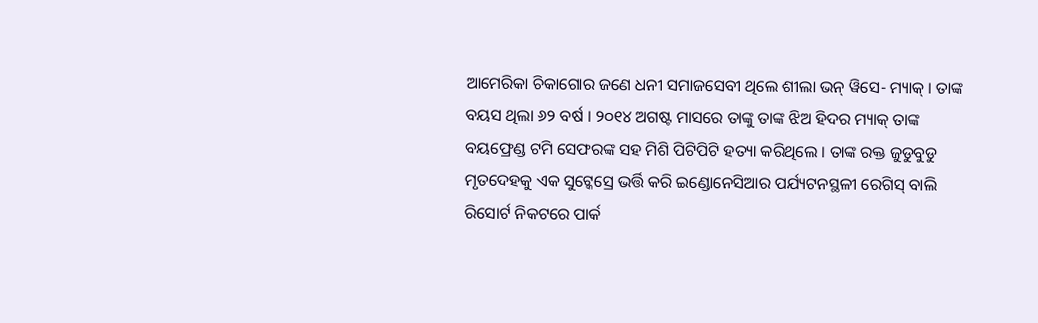ଆମେରିକା ଚିକାଗୋର ଜଣେ ଧନୀ ସମାଜସେବୀ ଥିଲେ ଶୀଲା ଭନ୍ ୱିସେ- ମ୍ୟାକ୍ । ତାଙ୍କ ବୟସ ଥିଲା ୬୨ ବର୍ଷ । ୨୦୧୪ ଅଗଷ୍ଟ ମାସରେ ତାଙ୍କୁ ତାଙ୍କ ଝିଅ ହିଦର ମ୍ୟାକ୍ ତାଙ୍କ ବୟଫ୍ରେଣ୍ଡ ଟମି ସେଫରଙ୍କ ସହ ମିଶି ପିଟିପିଟି ହତ୍ୟା କରିଥିଲେ । ତାଙ୍କ ରକ୍ତ ଜୁଡୁବୁଡୁ ମୃତଦେହକୁ ଏକ ସୁଟ୍କେସ୍ରେ ଭର୍ତ୍ତି କରି ଇଣ୍ଡୋନେସିଆର ପର୍ଯ୍ୟଟନସ୍ଥଳୀ ରେଗିସ୍ ବାଲି ରିସୋର୍ଟ ନିକଟରେ ପାର୍କ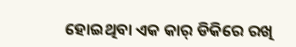ହୋଇଥିବା ଏକ କାର୍ ଡିକିରେ ରଖି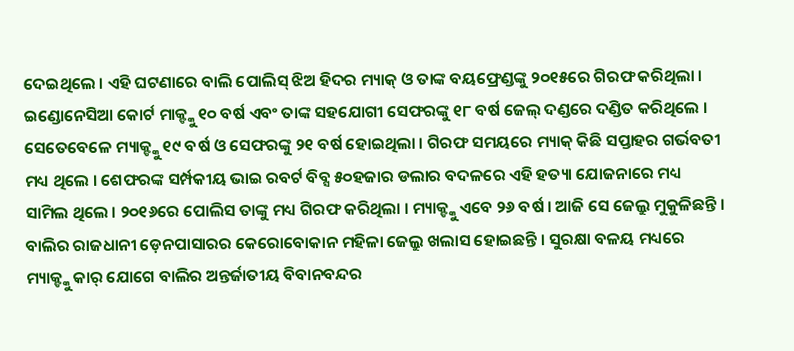ଦେଇଥିଲେ । ଏହି ଘଟଣାରେ ବାଲି ପୋଲିସ୍ ଝିଅ ହିଦର ମ୍ୟାକ୍ ଓ ତାଙ୍କ ବୟଫ୍ରେଣ୍ଡଙ୍କୁ ୨୦୧୫ରେ ଗିରଫ କରିଥିଲା । ଇଣ୍ଡୋନେସିଆ କୋର୍ଟ ମାକ୍ଙ୍କୁ ୧୦ ବର୍ଷ ଏବଂ ତାଙ୍କ ସହଯୋଗୀ ସେଫରଙ୍କୁ ୧୮ ବର୍ଷ ଜେଲ୍ ଦଣ୍ଡରେ ଦଣ୍ଡିତ କରିଥିଲେ । ସେତେବେଳେ ମ୍ୟାକ୍ଙ୍କୁ ୧୯ ବର୍ଷ ଓ ସେଫରଙ୍କୁ ୨୧ ବର୍ଷ ହୋଇଥିଲା । ଗିରଫ ସମୟରେ ମ୍ୟାକ୍ କିଛି ସପ୍ତାହର ଗର୍ଭବତୀ ମଧ୍ୟ ଥିଲେ । ଶେଫରଙ୍କ ସର୍ମ୍ପକୀୟ ଭାଇ ରବର୍ଟ ବିବ୍ସ ୫୦ହଜାର ଡଲାର ବଦଳରେ ଏହି ହତ୍ୟା ଯୋଜନାରେ ମଧ୍ୟ ସାମିଲ ଥିଲେ । ୨୦୧୬ରେ ପୋଲିସ ତାଙ୍କୁ ମଧ୍ୟ ଗିରଫ କରିଥିଲା । ମ୍ୟାକ୍ଙ୍କୁ ଏବେ ୨୬ ବର୍ଷ । ଆଜି ସେ ଜେଲ୍ରୁ ମୁକୁଳିଛନ୍ତି । ବାଲିର ରାଜଧାନୀ ଡ଼େନପାସାରର କେରୋବୋକାନ ମହିଳା ଜେଲ୍ରୁ ଖଲାସ ହୋଇଛନ୍ତି । ସୁରକ୍ଷା ବଳୟ ମଧ୍ୟରେ ମ୍ୟାକ୍ଙ୍କୁ କାର୍ ଯୋଗେ ବାଲିର ଅନ୍ତର୍ଜାତୀୟ ବିବାନବନ୍ଦର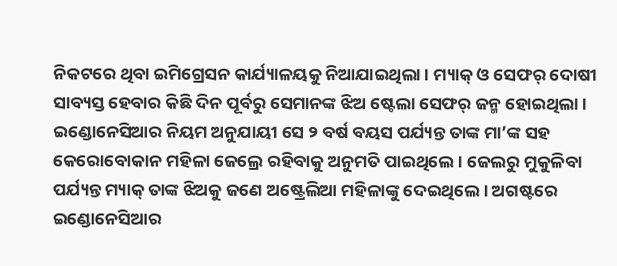ନିକଟରେ ଥିବା ଇମିଗ୍ରେସନ କାର୍ଯ୍ୟାଳୟକୁ ନିଆଯାଇଥିଲା । ମ୍ୟାକ୍ ଓ ସେଫର୍ ଦୋଷୀ ସାବ୍ୟସ୍ତ ହେବାର କିଛି ଦିନ ପୂର୍ବରୁ ସେମାନଙ୍କ ଝିଅ ଷ୍ଟେଲା ସେଫର୍ ଜନ୍ମ ହୋଇଥିଲା । ଇଣ୍ଡୋନେସିଆର ନିୟମ ଅନୁଯାୟୀ ସେ ୨ ବର୍ଷ ବୟସ ପର୍ଯ୍ୟନ୍ତ ତାଙ୍କ ମା’ଙ୍କ ସହ କେରୋବୋକାନ ମହିଳା ଜେଲ୍ରେ ରହିବାକୁ ଅନୁମତି ପାଇଥିଲେ । ଜେଲରୁ ମୁକୁଳିବା ପର୍ଯ୍ୟନ୍ତ ମ୍ୟାକ୍ ତାଙ୍କ ଝିଅକୁ ଜଣେ ଅଷ୍ଟ୍ରେଲିଆ ମହିଳାଙ୍କୁ ଦେଇଥିଲେ । ଅଗଷ୍ଟରେ ଇଣ୍ଡୋନେସିଆର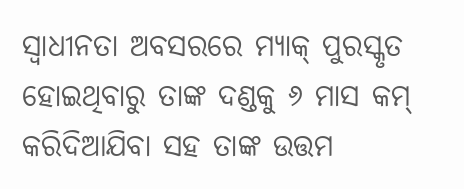ସ୍ୱାଧୀନତା ଅବସରରେ ମ୍ୟାକ୍ ପୁରସ୍କୃତ ହୋଇଥିବାରୁ ତାଙ୍କ ଦଣ୍ଡକୁ ୬ ମାସ କମ୍ କରିଦିଆଯିବା ସହ ତାଙ୍କ ଉତ୍ତମ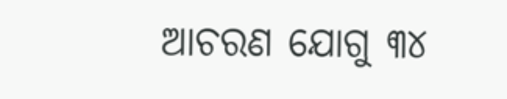ଆଚରଣ ଯୋଗୁ ୩୪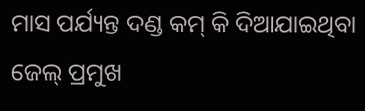ମାସ ପର୍ଯ୍ୟନ୍ତ ଦଣ୍ଡ କମ୍ କି ଦିଆଯାଇଥିବା ଜେଲ୍ ପ୍ରମୁଖ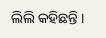ଲିଲି କହିଛନ୍ତି ।